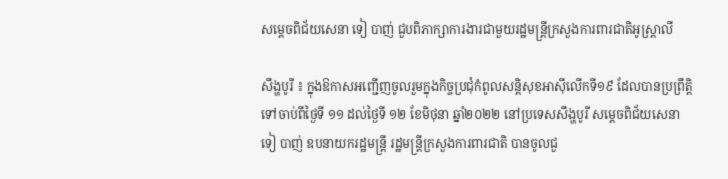សម្តេចពិជ័យសេនា ទៀ បាញ់ ជួបពិភាក្សាការងារជាមួយរដ្ឋមន្ត្រីក្រសួងការពារជាតិអូស្ត្រាលី

សឹង្ហបូរី ៖ ក្នុងឱកាសអញ្ជើញចូលរួមក្នុងកិច្ចប្រជុំកំពូលសន្តិសុខអាស៊ីលើកទី១៩ ដែលបានប្រព្រឹត្តិទៅចាប់ពីថ្ងៃទី ១១ ដល់ថ្ងៃទី ១២ ខែមិថុនា ឆ្នាំ២០២២ នៅប្រទេសសឹង្ហបូរី សម្តេចពិជ័យសេនា ទៀ បាញ់ ឧបនាយករដ្ឋមន្ត្រី រដ្ឋមន្ត្រីក្រសួងការពារជាតិ បានចូលជួ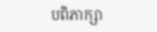បពិភាក្សា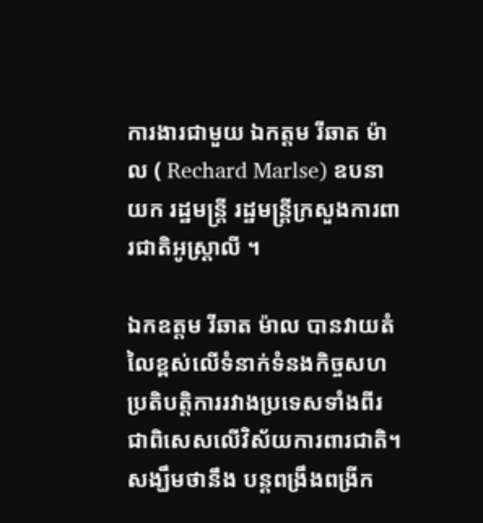ការងារជាមួយ ឯកត្តម រីឆាត ម៉ាល ( Rechard Marlse) ឧបនាយក រដ្ឋមន្ត្រី រដ្ឋមន្ត្រីក្រសួងការពារជាតិអូស្ត្រាលី ។

ឯកឧត្តម រីឆាត ម៉ាល បានវាយតំលៃខ្ពស់លើទំនាក់ទំនងកិច្ចសហប្រតិបត្តិការរវាងប្រទេសទាំងពីរ ជាពិសេសលើវិស័យការពារជាតិ។ សង្ឃឹមថានឹង បន្តពង្រឹងពង្រីក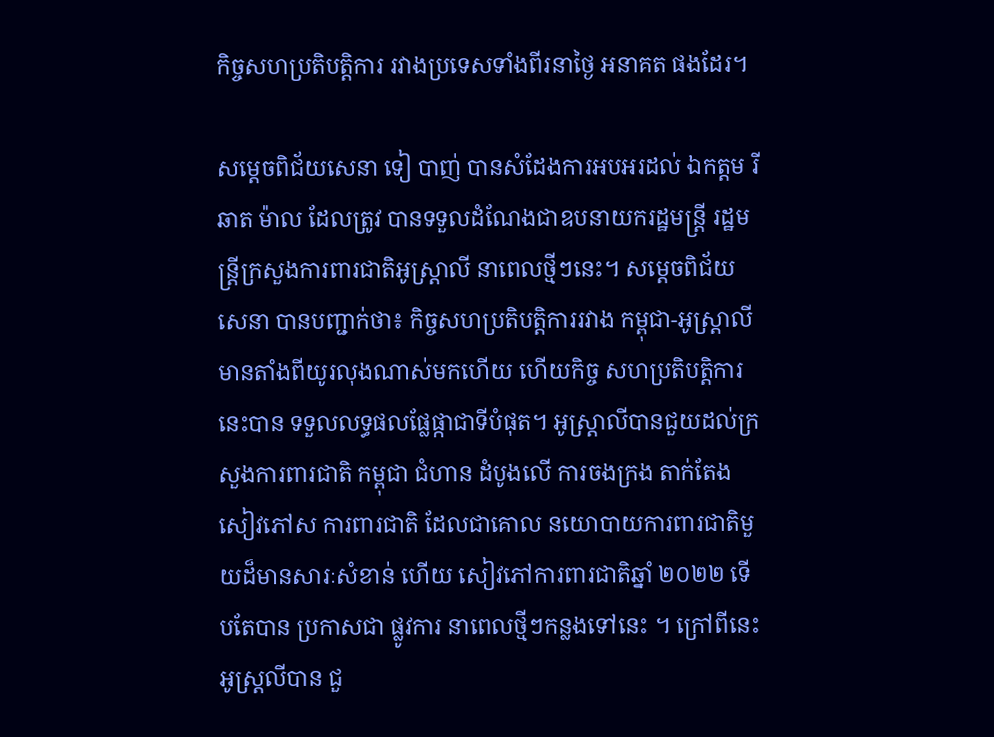កិច្ចសហប្រតិបត្តិការ រវាងប្រទេសទាំងពីរនាថ្ងៃ អនាគត ផងដែរ។

សម្តេចពិជ័យសេនា ទៀ បាញ់ បានសំដែងការអបអរដល់ ឯកត្តម រីឆាត ម៉ាល ដែលត្រូវ បានទទួលដំណែងជាឧបនាយករដ្ឋមន្ត្រី រដ្ឋមន្ត្រីក្រសួងការពារជាតិអូស្ត្រាលី នាពេលថ្មីៗនេះ។ សម្តេចពិជ័យ សេនា បានបញ្ជាក់ថា៖ កិច្ចសហប្រតិបត្តិការរវាង កម្ពុជា-អូស្ត្រាលីមានតាំងពីយូរលុងណាស់មកហើយ ហើយកិច្ច សហប្រតិបត្តិការ នេះបាន ទទួលលទ្ធផលផ្លែផ្កាជាទីបំផុត។ អូស្ត្រាលីបានជួយដល់ក្រសួងការពារជាតិ កម្ពុជា ជំហាន ដំបូងលើ ការចងក្រង តាក់តែង សៀវភៅស ការពារជាតិ ដែលជាគោល នយោបាយការពារជាតិមួយដ៏មានសារៈសំខាន់ ហើយ សៀវភៅការពារជាតិឆ្នាំ ២០២២ ទើបតែបាន ប្រកាសជា ផ្លូវការ នាពេលថ្មីៗកន្លងទៅនេះ ។ ក្រៅពីនេះអូស្ត្រលីបាន ជួ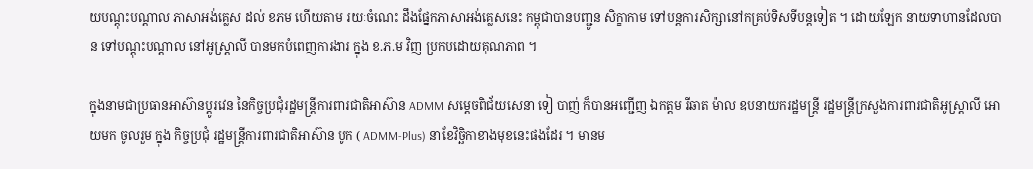យបណ្តុះបណ្តាល ភាសាអង់គ្លេស ដល់ ខភម ហើយតាម រយៈចំណេះ ដឹងផ្នែកភាសាអង់គ្លេសនេះ កម្ពុជាបានបញ្ជូន សិក្ខាកាម ទៅបន្តការសិក្សានៅកគ្រប់ទិសទីបន្តទៀត ។ ដោយឡែក នាយទាហានដែលបាន ទៅបណ្តុះបណ្តាល នៅអូស្ត្រាលី បានមកបំពេញការងារ ក្នុង ខ.ភ.ម វិញ ប្រកបដោយគុណភាព ។

ក្នុងនាមជាប្រធានអាស៊ានប្តូរវេន នៃកិច្ចប្រជុំរដ្ឋមន្ត្រីការពារជាតិអាស៊ាន ADMM សម្តេចពិជ័យសេនា ទៀ បាញ់ ក៏បានអញ្ជើញ ឯកត្តម រីឆាត ម៉ាល ឧបនាយករដ្ឋមន្ត្រី រដ្ឋមន្ត្រីក្រសួងការពារជាតិអូស្ត្រាលី អោយមក ចូលរួម ក្នុង កិច្ចប្រជុំ រដ្ឋមន្ត្រីការពារជាតិអាស៊ាន បូក ( ADMM-Plus) នាខែវិច្ឆិកាខាងមុខនេះផងដែរ ។ មានម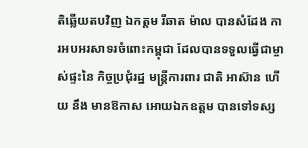តិឆ្លើយតបវិញ ឯកត្តម រីឆាត ម៉ាល បានសំដែង ការអបអរសាទរចំពោះកម្ពុជា ដែលបានទទួលធ្វើជាម្ចាស់ផ្ទះនៃ កិច្ចប្រជុំរដ្ឋ មន្ត្រីការពារ ជាតិ អាស៊ាន ហើយ នឹង មានឱកាស អោយឯកឧត្តម បានទៅទស្ស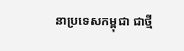នាប្រទេសកម្ពុជា ជាថ្មី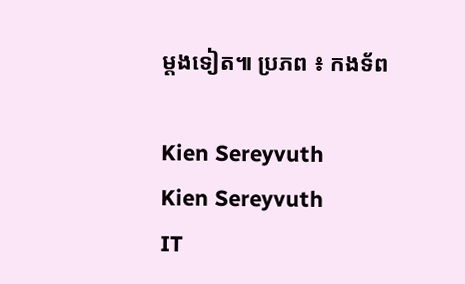ម្តងទៀត៕ ប្រភព ៖ កងទ័ព

Kien Sereyvuth
Kien Sereyvuth
IT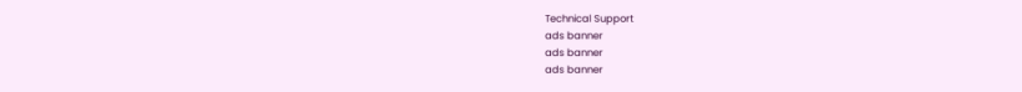Technical Support
ads banner
ads banner
ads banner